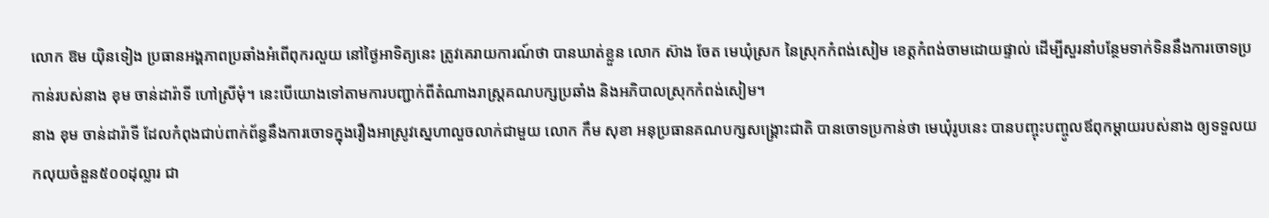លោក ឱម យ៉ិនទៀង ប្រធានអង្គភាពប្រឆាំងអំពើពុករលួយ នៅថ្ងៃអាទិត្យនេះ ត្រូវគេរាយការណ៍ថា បានឃាត់ខ្លួន លោក ស៊ាង ចែត មេឃុំស្រក នៃស្រុកកំពង់សៀម ខេត្តកំពង់ចាមដោយផ្ទាល់ ដើម្បីសួរនាំបន្ថែមទាក់ទិននឹងការចោទប្រកាន់របស់នាង ខុម ចាន់ដារ៉ាទី ហៅស្រីមុំ។ នេះបើយោងទៅតាមការបញ្ជាក់ពីតំណាងរាស្ត្រគណបក្សប្រឆាំង និងអភិបាលស្រុកកំពង់សៀម។
នាង ខុម ចាន់ដារ៉ាទី ដែលកំពុងជាប់ពាក់ព័ន្ធនឹងការចោទក្នុងរឿងអាស្រូវស្នេហាលួចលាក់ជាមួយ លោក កឹម សុខា អនុប្រធានគណបក្សសង្គ្រោះជាតិ បានចោទប្រកាន់ថា មេឃុំរូបនេះ បានបញ្ចុះបញ្ចូលឪពុកម្ដាយរបស់នាង ឲ្យទទួលយកលុយចំនួន៥០០ដុល្លារ ជា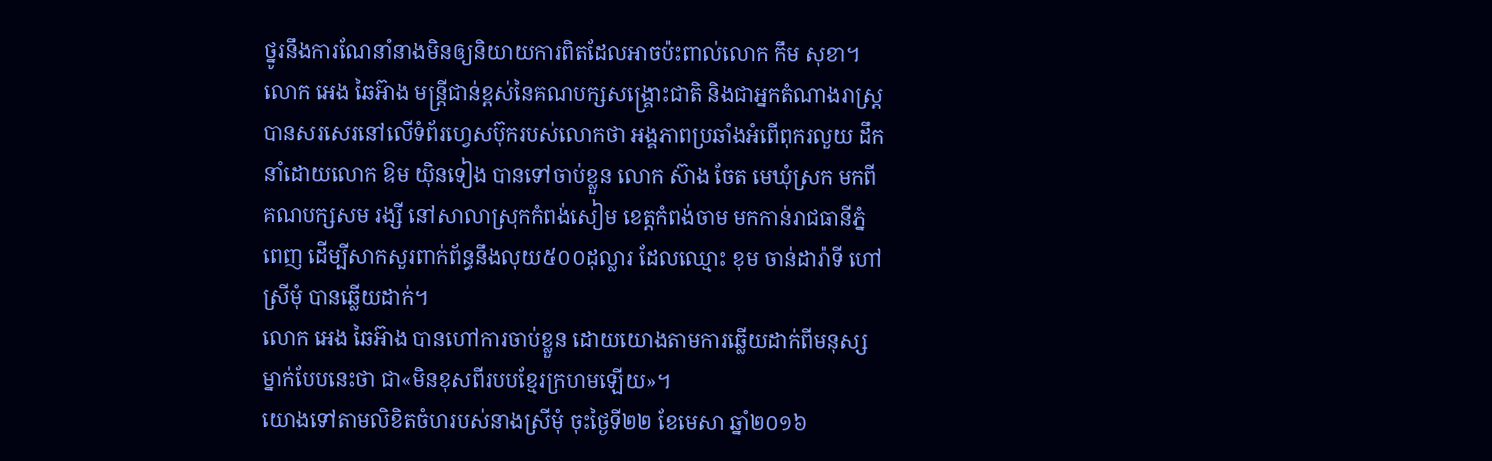ថ្នូរនឹងការណែនាំនាងមិនឲ្យនិយាយការពិតដែលអាចប៉ះពាល់លោក កឹម សុខា។
លោក អេង ឆៃអ៊ាង មន្ត្រីជាន់ខ្ពស់នៃគណបក្សសង្គ្រោះជាតិ និងជាអ្នកតំណាងរាស្ត្រ បានសរសេរនៅលើទំព័រហ្វេសប៊ុករបស់លោកថា អង្គភាពប្រឆាំងអំពើពុករលួយ ដឹកនាំដោយលោក ឱម យ៉ិនទៀង បានទៅចាប់ខ្លួន លោក ស៊ាង ចែត មេឃុំស្រក មកពីគណបក្សសម រង្សី នៅសាលាស្រុកកំពង់សៀម ខេត្តកំពង់ចាម មកកាន់រាជធានីភ្នំពេញ ដើម្បីសាកសួរពាក់ព័ន្ធនឹងលុយ៥០០ដុល្លារ ដែលឈ្មោះ ខុម ចាន់ដារ៉ាទី ហៅ ស្រីមុំ បានឆ្លើយដាក់។
លោក អេង ឆៃអ៊ាង បានហៅការចាប់ខ្លួន ដោយយោងតាមការឆ្លើយដាក់ពីមនុស្សម្នាក់បែបនេះថា ជា«មិនខុសពីរបបខ្មែរក្រហមឡើយ»។
យោងទៅតាមលិខិតចំហរបស់នាងស្រីមុំ ចុះថ្ងៃទី២២ ខែមេសា ឆ្នាំ២០១៦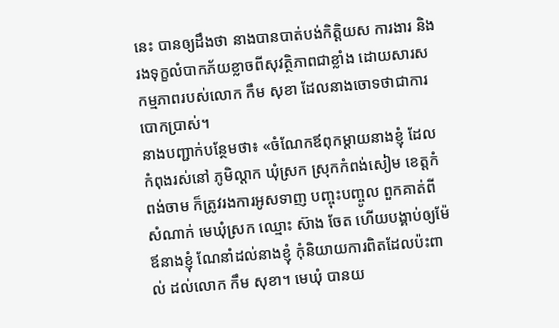នេះ បានឲ្យដឹងថា នាងបានបាត់បង់កិត្តិយស ការងារ និងរងទុក្ខលំបាកភ័យខ្លាចពីសុវត្ថិភាពជាខ្លាំង ដោយសារសកម្មភាពរបស់លោក កឹម សុខា ដែលនាងចោទថាជាការបោកប្រាស់។
នាងបញ្ជាក់បន្ថែមថា៖ «ចំណែកឪពុកម្ដាយនាងខ្ញុំ ដែលកំពុងរស់នៅ ភូមិល្តាក ឃុំស្រក ស្រុកកំពង់សៀម ខេត្តកំពង់ចាម ក៏ត្រូវរងការអូសទាញ បញ្ចុះបញ្ចូល ពួកគាត់ពីសំណាក់ មេឃុំស្រក ឈ្មោះ ស៊ាង ចែត ហើយបង្គាប់ឲ្យម៉ែឪនាងខ្ញុំ ណែនាំដល់នាងខ្ញុំ កុំនិយាយការពិតដែលប៉ះពាល់ ដល់លោក កឹម សុខា។ មេឃុំ បានយ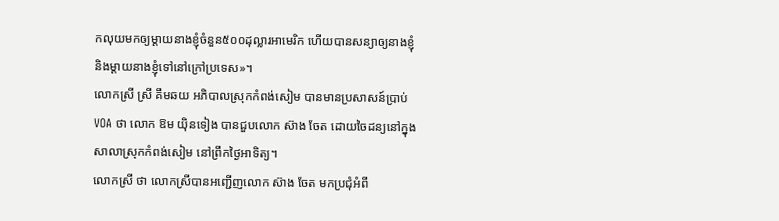កលុយមកឲ្យម្ដាយនាងខ្ញុំចំនួន៥០០ដុល្លារអាមេរិក ហើយបានសន្យាឲ្យនាងខ្ញុំ និងម្ដាយនាងខ្ញុំទៅនៅក្រៅប្រទេស»។
លោកស្រី ស្រី គឹមឆយ អភិបាលស្រុកកំពង់សៀម បានមានប្រសាសន៍ប្រាប់ VOA ថា លោក ឱម យ៉ិនទៀង បានជួបលោក ស៊ាង ចែត ដោយចៃដន្យនៅក្នុងសាលាស្រុកកំពង់សៀម នៅព្រឹកថ្ងៃអាទិត្យ។
លោកស្រី ថា លោកស្រីបានអញ្ជើញលោក ស៊ាង ចែត មកប្រជុំអំពី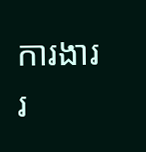ការងាររ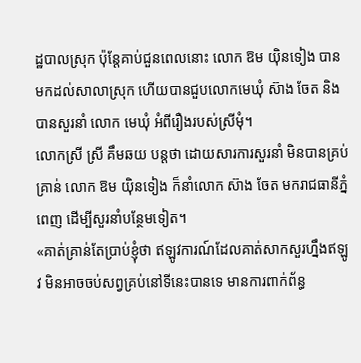ដ្ឋបាលស្រុក ប៉ុន្តែគាប់ជួនពេលនោះ លោក ឱម យ៉ិនទៀង បានមកដល់សាលាស្រុក ហើយបានជួបលោកមេឃុំ ស៊ាង ចែត និងបានសួរនាំ លោក មេឃុំ អំពីរឿងរបស់ស្រីមុំ។
លោកស្រី ស្រី គឹមឆយ បន្តថា ដោយសារការសួរនាំ មិនបានគ្រប់គ្រាន់ លោក ឱម យ៉ិនទៀង ក៏នាំលោក ស៊ាង ចែត មករាជធានីភ្នំពេញ ដើម្បីសួរនាំបន្ថែមទៀត។
«គាត់គ្រាន់តែប្រាប់ខ្ញុំថា ឥឡូវការណ៍ដែលគាត់សាកសួរហ្នឹងឥឡូវ មិនអាចចប់សព្វគ្រប់នៅទីនេះបានទេ មានការពាក់ព័ន្ធ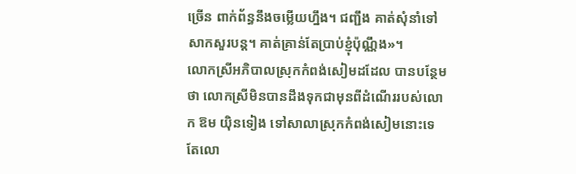ច្រើន ពាក់ព័ន្ធនឹងចម្លើយហ្នឹង។ ជញ្ជឹង គាត់សុំនាំទៅសាកសួរបន្ត។ គាត់គ្រាន់តែប្រាប់ខ្ញុំប៉ុណ្ណឹង»។
លោកស្រីអភិបាលស្រុកកំពង់សៀមដដែល បានបន្ថែមថា លោកស្រីមិនបានដឹងទុកជាមុនពីដំណើររបស់លោក ឱម យ៉ិនទៀង ទៅសាលាស្រុកកំពង់សៀមនោះទេ តែលោ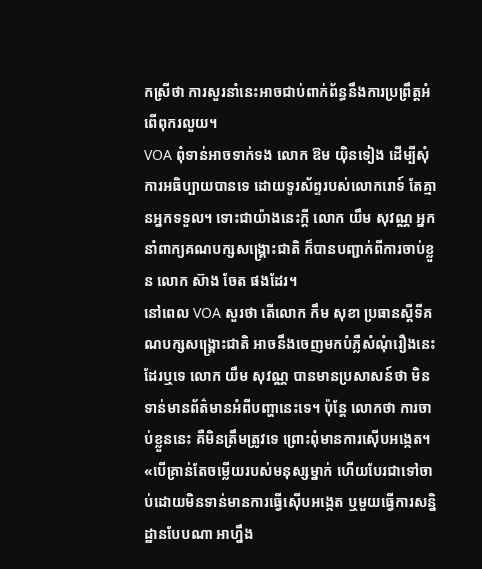កស្រីថា ការសួរនាំនេះអាចជាប់ពាក់ព័ន្ធនឹងការប្រព្រឹត្តអំពើពុករលួយ។
VOA ពុំទាន់អាចទាក់ទង លោក ឱម យ៉ិនទៀង ដើម្បីសុំការអធិប្បាយបានទេ ដោយទូរស័ព្ទរបស់លោករោទ៍ តែគ្មានអ្នកទទួល។ ទោះជាយ៉ាងនេះក្តី លោក យឹម សុវណ្ណ អ្នកនាំពាក្យគណបក្សសង្គ្រោះជាតិ ក៏បានបញ្ជាក់ពីការចាប់ខ្លួន លោក ស៊ាង ចែត ផងដែរ។
នៅពេល VOA សួរថា តើលោក កឹម សុខា ប្រធានស្ដីទីគណបក្សសង្គ្រោះជាតិ អាចនឹងចេញមកបំភ្លឺសំណុំរឿងនេះដែរឬទេ លោក យឹម សុវណ្ណ បានមានប្រសាសន៍ថា មិនទាន់មានព័ត៌មានអំពីបញ្ហានេះទេ។ ប៉ុន្តែ លោកថា ការចាប់ខ្លួននេះ គឺមិនត្រឹមត្រូវទេ ព្រោះពុំមានការស៊ើបអង្កេត។
«បើគ្រាន់តែចម្លើយរបស់មនុស្សម្នាក់ ហើយបែរជាទៅចាប់ដោយមិនទាន់មានការធ្វើស៊ើបអង្កេត ឬមួយធ្វើការសន្និដ្ឋានបែបណា អាហ្នឹង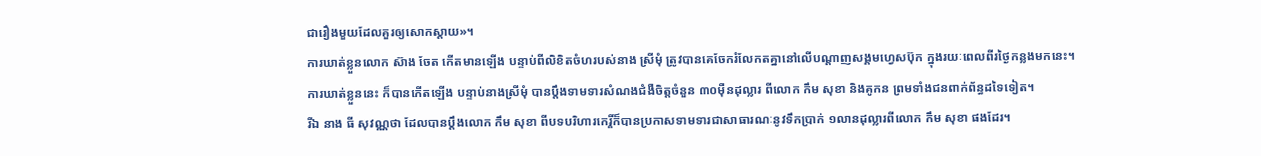ជារឿងមួយដែលគួរឲ្យសោកស្ដាយ»។
ការឃាត់ខ្លួនលោក ស៊ាង ចែត កើតមានឡើង បន្ទាប់ពីលិខិតចំហរបស់នាង ស្រីមុំ ត្រូវបានគេចែករំលែកតគ្នានៅលើបណ្ដាញសង្គមហ្វេសប៊ុក ក្នុងរយៈពេលពីរថ្ងៃកន្លងមកនេះ។
ការឃាត់ខ្លួននេះ ក៏បានកើតឡើង បន្ទាប់នាងស្រីមុំ បានប្ដឹងទាមទារសំណងជំងឺចិត្តចំនួន ៣០ម៉ឺនដុល្លារ ពីលោក កឹម សុខា និងគូកន ព្រមទាំងជនពាក់ព័ន្ធដទៃទៀត។
រីឯ នាង ធី សុវណ្ណថា ដែលបានប្ដឹងលោក កឹម សុខា ពីបទបរិហារកេរ្តិ៍ក៏បានប្រកាសទាមទារជាសាធារណៈនូវទឹកប្រាក់ ១លានដុល្លារពីលោក កឹម សុខា ផងដែរ។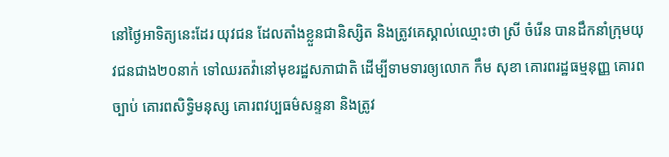នៅថ្ងៃអាទិត្យនេះដែរ យុវជន ដែលតាំងខ្លួនជានិស្សិត និងត្រូវគេស្គាល់ឈ្មោះថា ស្រី ចំរើន បានដឹកនាំក្រុមយុវជនជាង២០នាក់ ទៅឈរតវ៉ានៅមុខរដ្ឋសភាជាតិ ដើម្បីទាមទារឲ្យលោក កឹម សុខា គោរពរដ្ឋធម្មនុញ្ញ គោរពច្បាប់ គោរពសិទ្ធិមនុស្ស គោរពវប្បធម៌សន្ទនា និងត្រូវ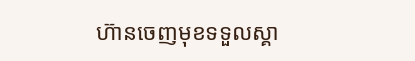ហ៊ានចេញមុខទទួលស្គា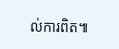ល់ការពិត៕